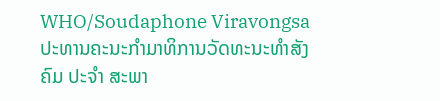WHO/Soudaphone Viravongsa
ປະທານຄະນະກຳມາທິການວັດທະນະທຳສັງຄົມ ປະຈຳ ສະພາ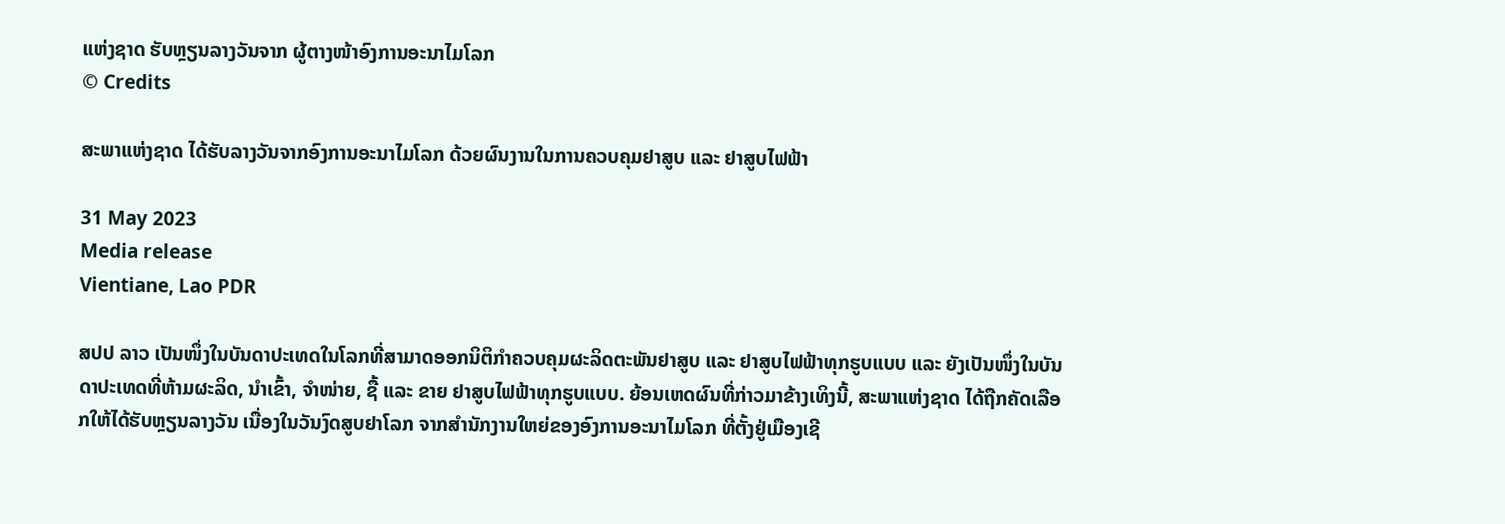ແຫ່ງຊາດ ຮັບຫຼຽນລາງວັນຈາກ ຜູ້ຕາງໜ້າອົງການອະນາໄມໂລກ
© Credits

ສະພາແຫ່ງຊາດ ໄດ້ຮັບລາງວັນຈາກອົງການອະນາໄມໂລກ ດ້ວຍຜົນງານໃນການຄວບຄຸມຢາສູບ ແລະ ຢາສູບໄຟຟ້າ

31 May 2023
Media release
Vientiane, Lao PDR

ສປປ ລາວ ເປັນໜຶ່ງໃນບັນດາປະເທດໃນໂລກທີ່ສາມາດອອກນິຕິກຳຄວບຄຸມຜະລິດຕະພັນຢາສູບ ແລະ ຢາສູບໄຟຟ້າທຸກຮູບແບບ ແລະ ຍັງເປັນໜຶ່ງໃນບັນດາປະເທດທີ່ຫ້າມຜະລິດ, ນຳເຂົ້າ, ຈໍາໜ່າຍ, ຊື້ ແລະ ຂາຍ ຢາສູບໄຟຟ້າທຸກຮູບແບບ. ຍ້ອນເຫດຜົນທີ່ກ່າວມາຂ້າງເທິງນີ້, ສະພາແຫ່ງຊາດ ໄດ້ຖືກຄັດເລືອກໃຫ້ໄດ້ຮັບຫຼຽນລາງວັນ ເນື່ອງໃນວັນງົດສູບຢາໂລກ ຈາກສຳນັກງານໃຫຍ່ຂອງອົງການອະນາໄມໂລກ ທີ່ຕັ້ງຢູ່ເມືອງເຊີ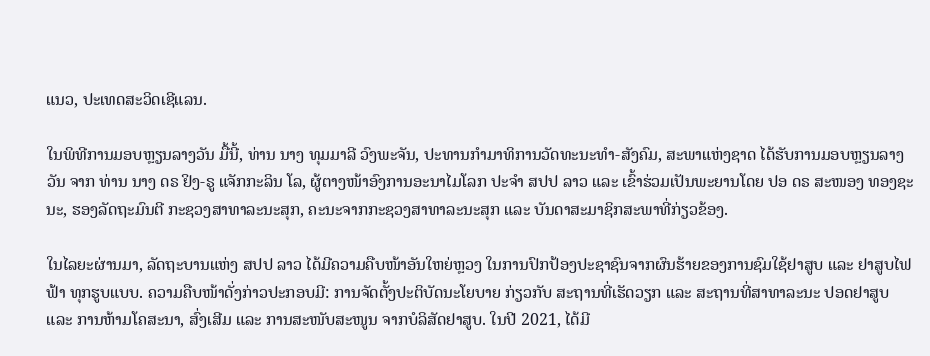ແນວ, ປະເທດສະວິດເຊີແລນ.

ໃນພິທີການມອບຫຼຽນລາງວັນ ມື້ນີ້, ທ່ານ ນາງ ທຸມມາລີ ວົງພະຈັນ, ປະທານກຳມາທິການວັດທະນະທຳ-ສັງຄົມ, ສະພາແຫ່ງຊາດ ໄດ້ຮັບການມອບຫຼຽນລາງວັນ ຈາກ ທ່ານ ນາງ ດຣ ຢິງ-ຣູ ແຈັກກະລິນ ໂລ, ຜູ້ຕາງໜ້າອົງການອະນາໄມໂລກ ປະຈຳ ສປປ ລາວ ແລະ ເຂົ້າຮ່ວມເປັນພະຍານໂດຍ ປອ ດຣ ສະໜອງ ທອງຊະນະ, ຮອງລັດຖະມົນຕີ ກະຊວງສາທາລະນະສຸກ, ຄະນະຈາກກະຊວງສາທາລະນະສຸກ ແລະ ບັນດາສະມາຊິກສະພາທີ່ກ່ຽວຂ້ອງ.

ໃນໄລຍະຜ່ານມາ, ລັດຖະບານແຫ່ງ ສປປ ລາວ ໄດ້ມີຄວາມຄືບໜ້າອັນໃຫຍ່ຫຼວງ ໃນການປົກປ້ອງປະຊາຊົນຈາກຜົນຮ້າຍຂອງການຊົມໃຊ້ຢາສູບ ແລະ ຢາສູບໄຟຟ້າ ທຸກຮູບແບບ. ຄວາມຄືບໜ້າດັ່ງກ່າວປະກອບມີ: ການຈັດຕັ້ງປະຕິບັດນະໂຍບາຍ ກ່ຽວກັບ ສະຖານທີ່ເຮັດວຽກ ແລະ ສະຖານທີ່ສາທາລະນະ ປອດຢາສູບ ແລະ ການຫ້າມໂຄສະນາ, ສົ່ງເສີມ ແລະ ການສະໜັບສະໜູນ ຈາກບໍລິສັດຢາສູບ. ໃນປີ 2021, ໄດ້ມີ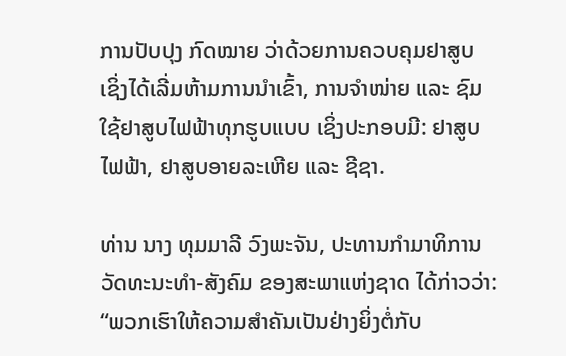ການປັບປຸງ ກົດໝາຍ ວ່າດ້ວຍການຄວບຄຸມຢາສູບ ເຊິ່ງໄດ້ເລີ່ມຫ້າມການນຳເຂົ້າ, ການຈຳໜ່າຍ ແລະ ຊົມໃຊ້ຢາສູບໄຟຟ້າທຸກຮູບແບບ ເຊິ່ງປະກອບມີ: ຢາສູບໄຟຟ້າ, ຢາສູບອາຍລະເຫີຍ ແລະ ຊີຊາ.

ທ່ານ ນາງ ທຸມມາລີ ວົງພະຈັນ, ປະທານກຳມາທິການວັດທະນະທຳ-ສັງຄົມ ຂອງສະພາແຫ່ງຊາດ ໄດ້ກ່າວວ່າ: “ພວກເຮົາໃຫ້ຄວາມສຳຄັນເປັນຢ່າງຍິ່ງຕໍ່ກັບ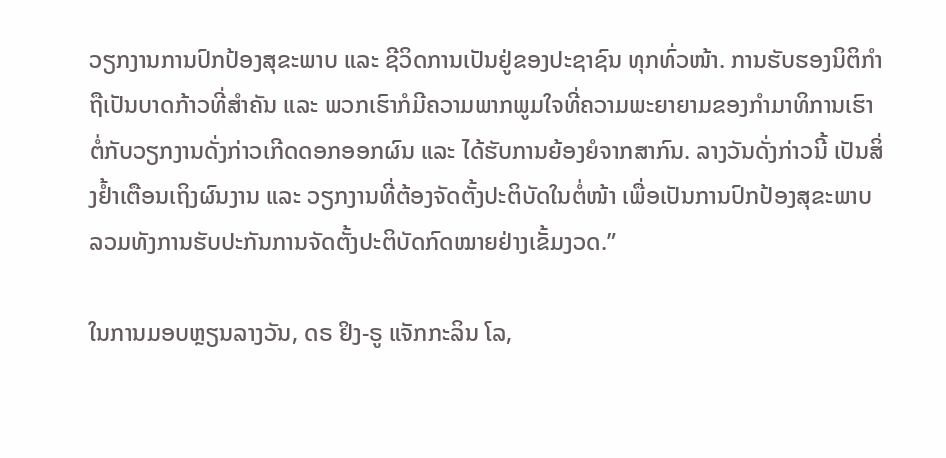ວຽກງານການປົກປ້ອງສຸຂະພາບ ແລະ ຊີວິດການເປັນຢູ່ຂອງປະຊາຊົນ ທຸກທົ່ວໜ້າ. ການຮັບຮອງນິຕິກຳ ຖືເປັນບາດກ້າວທີ່ສຳຄັນ ແລະ ພວກເຮົາກໍມີຄວາມພາກພູມໃຈທີ່ຄວາມພະຍາຍາມຂອງກຳມາທິການເຮົາຕໍ່ກັບວຽກງານດັ່ງກ່າວເກີດດອກອອກຜົນ ແລະ ໄດ້ຮັບການຍ້ອງຍໍຈາກສາກົນ. ລາງວັນດັ່ງກ່າວນີ້ ເປັນສິ່ງຢ້ຳເຕືອນເຖິງຜົນງານ ແລະ ວຽກງານທີ່ຕ້ອງຈັດຕັ້ງປະຕິບັດໃນຕໍ່ໜ້າ ເພື່ອເປັນການປົກປ້ອງສຸຂະພາບ ລວມທັງການຮັບປະກັນການຈັດຕັ້ງປະຕິບັດກົດໝາຍຢ່າງເຂັ້ມງວດ.”

ໃນການມອບຫຼຽນລາງວັນ, ດຣ ຢິງ-ຣູ ແຈັກກະລິນ ໂລ,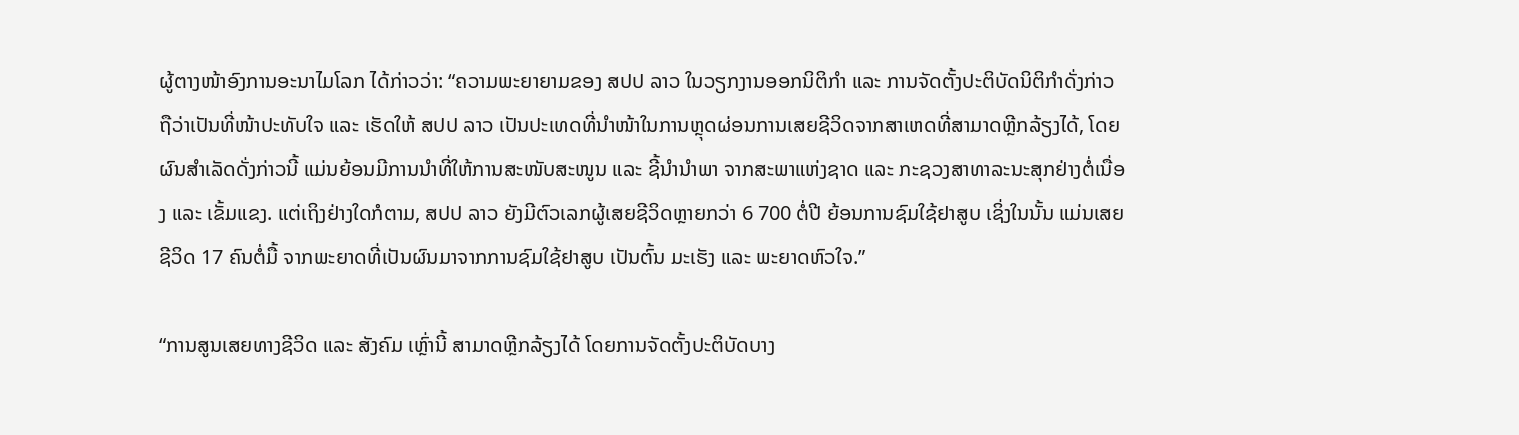ຜູ້ຕາງໜ້າອົງການອະນາໄມໂລກ ໄດ້ກ່າວວ່າ: “ຄວາມພະຍາຍາມຂອງ ສປປ ລາວ ໃນວຽກງານອອກນິຕິກຳ ແລະ ການຈັດຕັ້ງປະຕິບັດນິຕິກຳດັ່ງກ່າວ ຖືວ່າເປັນທີ່ໜ້າປະທັບໃຈ ແລະ ເຮັດໃຫ້ ສປປ ລາວ ເປັນປະເທດທີ່ນຳໜ້າໃນການຫຼຸດຜ່ອນການເສຍຊີວິດຈາກສາເຫດທີ່ສາມາດຫຼີກລ້ຽງໄດ້, ໂດຍຜົນສຳເລັດດັ່ງກ່າວນີ້ ແມ່ນຍ້ອນມີການນຳທີ່ໃຫ້ການສະໜັບສະໜູນ ແລະ ຊີ້ນຳນຳພາ ຈາກສະພາແຫ່ງຊາດ ແລະ ກະຊວງສາທາລະນະສຸກຢ່າງຕໍ່ເນື່ອງ ແລະ ເຂັ້ມແຂງ. ແຕ່ເຖິງຢ່າງໃດກໍຕາມ, ສປປ ລາວ ຍັງມີຕົວເລກຜູ້ເສຍຊີວິດຫຼາຍກວ່າ 6 700 ຕໍ່ປີ ຍ້ອນການຊົມໃຊ້ຢາສູບ ເຊິ່ງໃນນັ້ນ ແມ່ນເສຍຊີວິດ 17 ຄົນຕໍ່ມື້ ຈາກພະຍາດທີ່ເປັນຜົນມາຈາກການຊົມໃຊ້ຢາສູບ ເປັນຕົ້ນ ມະເຮັງ ແລະ ພະຍາດຫົວໃຈ.”

“ການສູນເສຍທາງຊີວິດ ແລະ ສັງຄົມ ເຫຼົ່ານີ້ ສາມາດຫຼີກລ້ຽງໄດ້ ໂດຍການຈັດຕັ້ງປະຕິບັດບາງ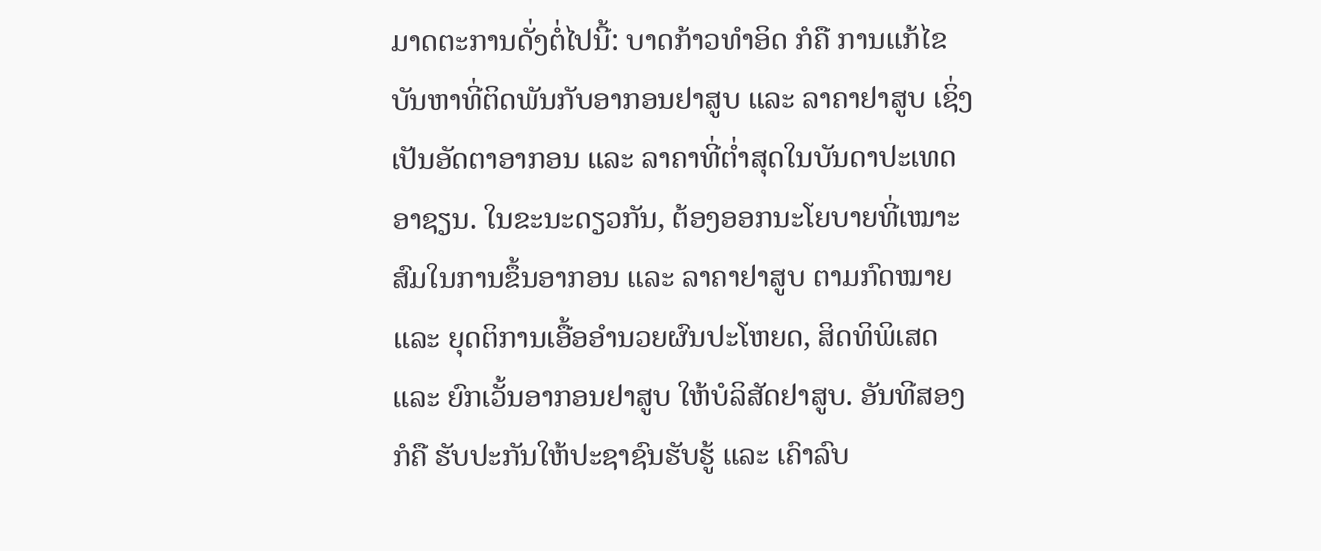ມາດຕະການດັ່ງຕໍ່ໄປນີ້: ບາດກ້າວທຳອິດ ກໍຄື ການແກ້ໄຂບັນຫາທີ່ຕິດພັນກັບອາກອນຢາສູບ ແລະ ລາຄາຢາສູບ ເຊິ່ງເປັນອັດຕາອາກອນ ແລະ ລາຄາທີ່ຕໍ່າສຸດໃນບັນດາປະເທດອາຊຽນ. ໃນຂະນະດຽວກັນ, ຕ້ອງອອກນະໂຍບາຍທີ່ເໝາະສົມໃນການຂຶ້ນອາກອນ ແລະ ລາຄາຢາສູບ ຕາມກົດໝາຍ ແລະ ຍຸດຕິການເອື້ອອຳນວຍຜົນປະໂຫຍດ, ສິດທິພິເສດ ແລະ ຍົກເວັ້ນອາກອນຢາສູບ ໃຫ້ບໍລິສັດຢາສູບ. ອັນທີສອງ ກໍຄື ຮັບປະກັນໃຫ້ປະຊາຊົນຮັບຮູ້ ແລະ ເຄົາລົບ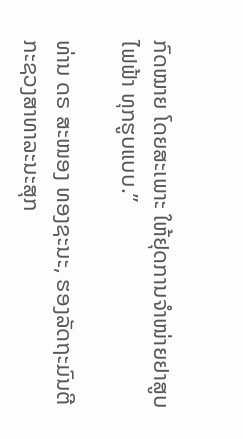ກົດໝາຍ ໂດຍສະເພາະ ໃຫ້ຢຸດການຈຳໜ່າຍຢາສູບໄຟຟ້າ ທຸກຮູບແບບ.”

ທ່ານ ດຣ ສະໜອງ ທອງຊະນະ, ຮອງລັດຖະມົນຕີ ກະຊວງສາທາລະນະສຸກ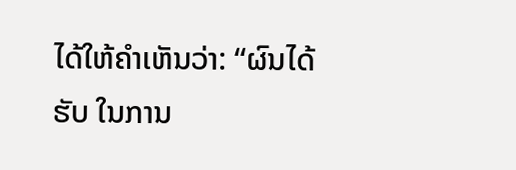ໄດ້ໃຫ້ຄຳເຫັນວ່າ: “ຜົນໄດ້ຮັບ ໃນການ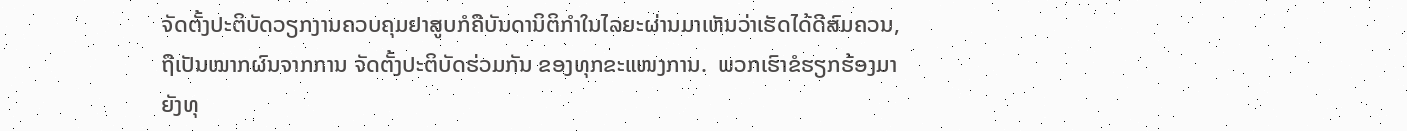ຈັດຕັ້ງປະຕິບັດວຽກງານຄວບຄຸມຢາສູບກໍຄືບັນດານິຕິກຳໃນໄລຍະຜ່ານມາເຫັນວ່າເຮັດໄດ້ດີສົມຄວນ, ຖືເປັນໝາກຜົນຈາກການ ຈັດຕັ້ງປະຕິບັດຮ່ວມກັນ ຂອງທຸກຂະແໜງການ.  ພວກເຮົາຂໍຮຽກຮ້ອງມາຍັງທຸ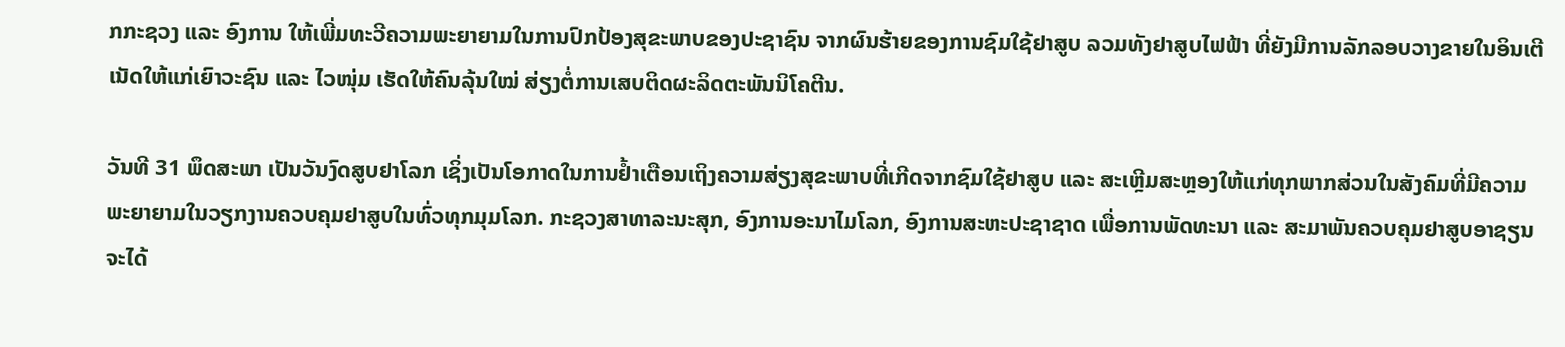ກກະຊວງ ແລະ ອົງການ ໃຫ້ເພີ່ມທະວີຄວາມພະຍາຍາມໃນການປົກປ້ອງສຸຂະພາບຂອງປະຊາຊົນ ຈາກຜົນຮ້າຍຂອງການຊົມໃຊ້ຢາສູບ ລວມທັງຢາສູບໄຟຟ້າ ທີ່ຍັງມີການລັກລອບວາງຂາຍໃນອິນເຕີເນັດໃຫ້ແກ່ເຍົາວະຊົນ ແລະ ໄວໜຸ່ມ ເຮັດໃຫ້ຄົນລຸ້ນໃໝ່ ສ່ຽງຕໍ່ການເສບຕິດຜະລິດຕະພັນນິໂຄຕີນ.

ວັນທີ 31 ພຶດສະພາ ເປັນວັນງົດສູບຢາໂລກ ເຊິ່ງເປັນໂອກາດໃນການຢ້ຳເຕືອນເຖິງຄວາມສ່ຽງສຸຂະພາບທີ່ເກີດຈາກຊົມໃຊ້ຢາສູບ ແລະ ສະເຫຼີມສະຫຼອງໃຫ້ແກ່ທຸກພາກສ່ວນໃນສັງຄົມທີ່ມີຄວາມພະຍາຍາມໃນວຽກງານຄວບຄຸມຢາສູບໃນທົ່ວທຸກມຸມໂລກ. ກະຊວງສາທາລະນະສຸກ, ອົງການອະນາໄມໂລກ, ອົງການສະຫະປະຊາຊາດ ເພື່ອການພັດທະນາ ແລະ ສະມາພັນຄວບຄຸມຢາສູບອາຊຽນ ຈະໄດ້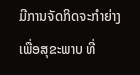ມີການຈັດກິດຈະກຳຍ່າງ ເພື່ອສຸຂະພາບ ທີ່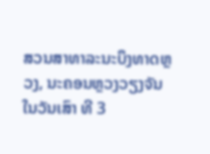ສວນສາທາລະນະບຶງທາດຫຼວງ, ນະຄອນຫຼວງວຽງຈັນ ໃນວັນເສົາ ທີ 3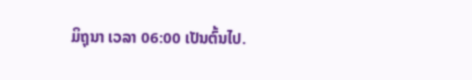ມິຖຸນາ ເວລາ 06:00 ເປັນຕົ້ນໄປ.